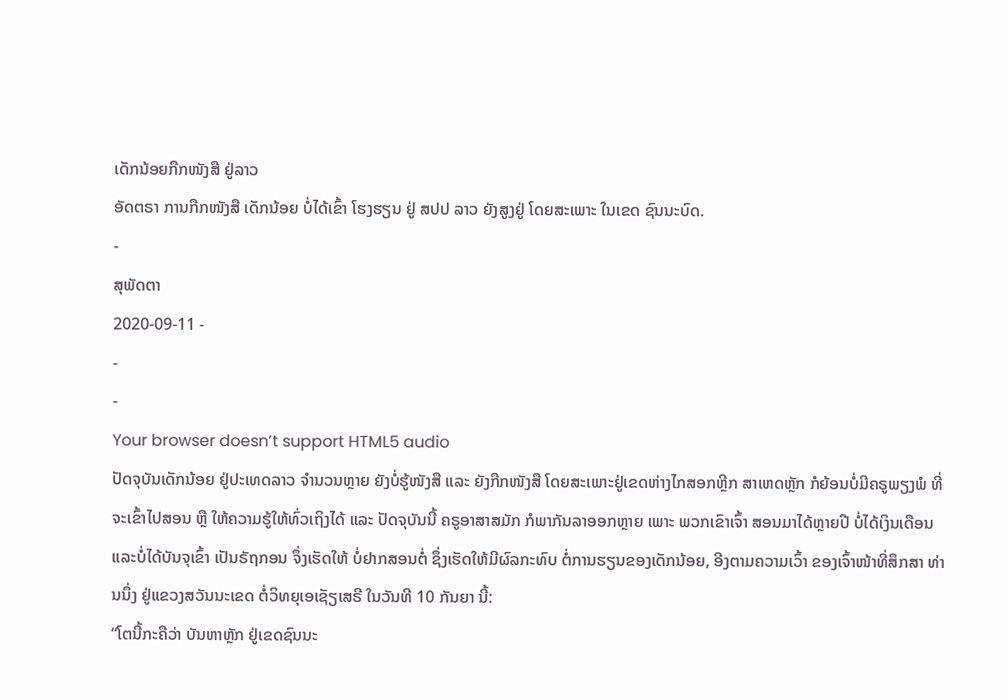ເດັກນ້ອຍກືກໜັງສື ຢູ່ລາວ
ອັດຕຣາ ການກືກໜັງສື ເດັກນ້ອຍ ບໍ່ໄດ້ເຂົ້າ ໂຮງຮຽນ ຢູ່ ສປປ ລາວ ຍັງສູງຢູ່ ໂດຍສະເພາະ ໃນເຂດ ຊົນນະບົດ.
-
ສຸພັດຕາ
2020-09-11 -
-
-
Your browser doesn’t support HTML5 audio
ປັດຈຸບັນເດັກນ້ອຍ ຢູ່ປະເທດລາວ ຈໍານວນຫຼາຍ ຍັງບໍ່ຮູ້ໜັງສື ແລະ ຍັງກືກໜັງສື ໂດຍສະເພາະຢູ່ເຂດຫ່າງໄກສອກຫຼີກ ສາເຫດຫຼັກ ກໍຍ້ອນບໍ່ມີຄຣູພຽງພໍ ທີ່ຈະເຂົ້າໄປສອນ ຫຼື ໃຫ້ຄວາມຮູ້ໃຫ້ທົ່ວເຖິງໄດ້ ແລະ ປັດຈຸບັນນີ້ ຄຣູອາສາສມັກ ກໍພາກັນລາອອກຫຼາຍ ເພາະ ພວກເຂົາເຈົ້າ ສອນມາໄດ້ຫຼາຍປີ ບໍ່ໄດ້ເງິນເດືອນ ແລະບໍ່ໄດ້ບັນຈຸເຂົ້າ ເປັນຣັຖກອນ ຈຶ່ງເຮັດໃຫ້ ບໍ່ຢາກສອນຕໍ່ ຊຶ່ງເຮັດໃຫ້ມີຜົລກະທົບ ຕໍ່ການຮຽນຂອງເດັກນ້ອຍ, ອີງຕາມຄວາມເວົ້າ ຂອງເຈົ້າໜ້າທີ່ສຶກສາ ທ່ານນຶ່ງ ຢູ່ແຂວງສວັນນະເຂດ ຕໍ່ວິທຍຸເອເຊັຽເສຣີ ໃນວັນທີ 10 ກັນຍາ ນີ້:
“ໂຕນີ້ກະຄືວ່າ ບັນຫາຫຼັກ ຢູ່ເຂດຊົນນະ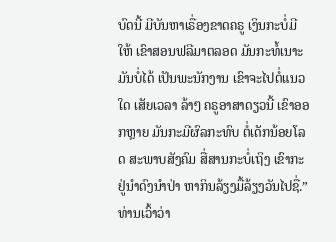ບົດນີ້ ມີບັນຫາເຣື່ອງຂາດຄຣູ ເງິນກະບໍ່ມີໃຫ້ ເຂົາສອນຟລີມາຕລອດ ມັນກະທໍ້ເນາະ ມັນບໍ່ໄດ້ ເປັນພະນັກງານ ເຂົາຈະໄປຕໍ່ແນວໃດ ເສັຍເວລາ ລ້າໆ ຄຣູອາສາດຽວນີ້ ເຂົາອອກຫຼາຍ ມັນກະມີຜົລກະທົບ ຕໍ່ເດັກນ້ອຍໂລດ ສະພາບສັງຄົມ ສື່ສານກະບໍ່ເຖິງ ເຂົາກະຢູ່ນໍາດົງນໍາປ່າ ຫາກິນລ້ຽງມື້ລ້ຽງວັນໄປຊື່.”
ທ່ານເວົ້າວ່າ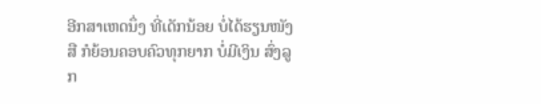ອີກສາເຫດນຶ່ງ ທີ່ເດັກນ້ອຍ ບໍ່ໄດ້ຮຽນໜັງສື ກໍຍ້ອນຄອບຄົວທຸກຍາກ ບໍ່ມີເງິນ ສົ່ງລູກ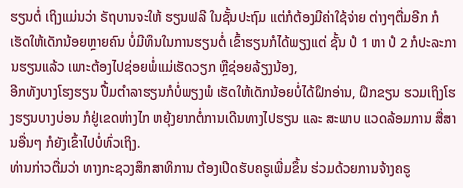ຮຽນຕໍ່ ເຖິງແມ່ນວ່າ ຣັຖບານຈະໃຫ້ ຮຽນຟລີ ໃນຊັ້ນປະຖົມ ແຕ່ກໍຕ້ອງມີຄ່າໃຊ້ຈ່າຍ ຕ່າງໆຕື່ມອີກ ກໍເຮັດໃຫ້ເດັກນ້ອຍຫຼາຍຄົນ ບໍ່ມີທຶນໃນການຮຽນຕໍ່ ເຂົ້າຮຽນກໍໄດ້ພຽງແຕ່ ຊັ້ນ ປໍ 1 ຫາ ປໍ 2 ກໍປະລະການຮຽນແລ້ວ ເພາະຕ້ອງໄປຊ່ອຍພໍ່ແມ່ເຮັດວຽກ ຫຼືຊ່ອຍລ້ຽງນ້ອງ,
ອີກທັງບາງໂຮງຮຽນ ປື້ມຕໍາລາຮຽນກໍບໍ່ພຽງພໍ ເຮັດໃຫ້ເດັກນ້ອຍບໍ່ໄດ້ຝຶກອ່ານ, ຝຶກຂຽນ ຮວມເຖິງໂຮງຮຽນບາງບ່ອນ ກໍຢູ່ເຂດຫ່າງໄກ ຫຍຸ້ງຍາກຕໍ່ການເດີນທາງໄປຮຽນ ແລະ ສະພາບ ແວດລ້ອມການ ສື່ສານອື່ນໆ ກໍຍັງເຂົ້າໄປບໍ່ທົ່ວເຖິງ.
ທ່ານກ່າວຕື່ມວ່າ ທາງກະຊວງສຶກສາທິການ ຕ້ອງເປີດຮັບຄຣູເພີ່ມຂຶ້ນ ຮ່ວມດ້ວຍການຈ້າງຄຣູ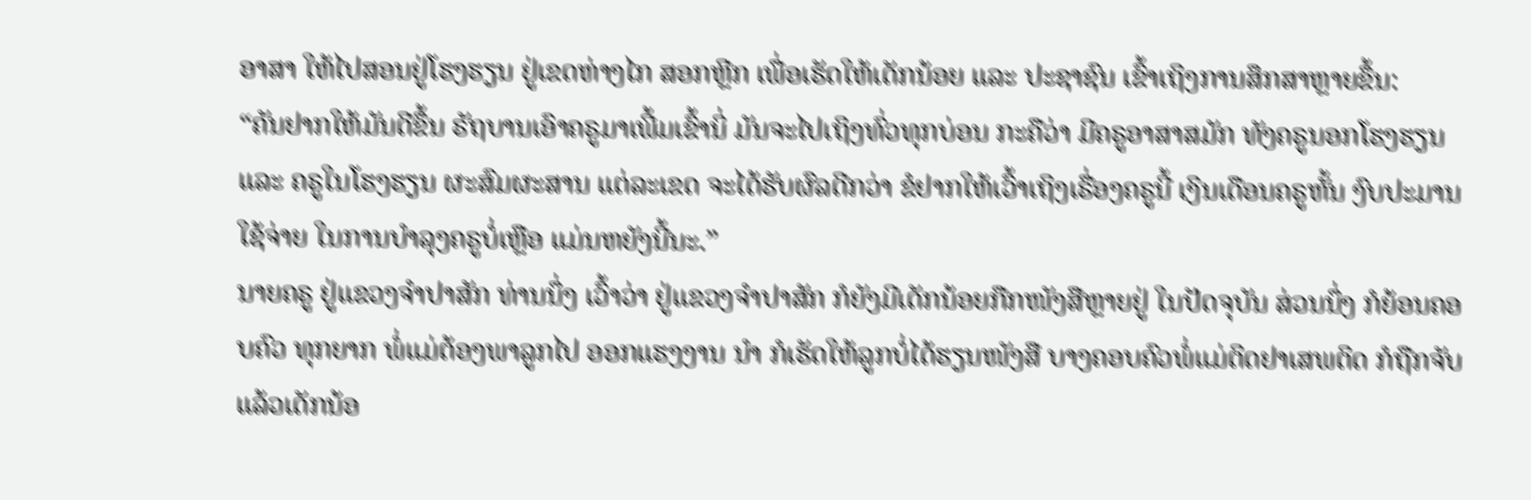ອາສາ ໃຫ້ໄປສອນຢູ່ໂຮງຮຽນ ຢູ່ເຂດຫ່າງໄກ ສອກຫຼີກ ເພື່ອເຮັດໃຫ້ເດັກນ້ອຍ ແລະ ປະຊາຊົນ ເຂົ້າເຖິງການສຶກສາຫຼາຍຂຶ້ນ:
“ຄັນຢາກໃຫ້ມັນດີຂຶ້ນ ຣັຖບານເອົາຄຣູມາເພີ້ມເຂົ້ານິ່ ມັນຈະໄປເຖິງທົ່ວທຸກບ່ອນ ກະຄືວ່າ ມີຄຣູອາສາສມັກ ທັງຄຣູນອກໂຮງຮຽນ ແລະ ຄຣູໃນໂຮງຮຽນ ຜະສົມຜະສານ ແຕ່ລະເຂດ ຈະໄດ້ຮັບຜົລດີກວ່າ ຂໍຢາກໃຫ້ເວົ້າເຖິງເຣື່ອງຄຣູນີ້ ເງິນເດືອນຄຣູຫັ້ນ ງົບປະມານ ໃຊ້ຈ່າຍ ໃນການບໍາລຸງຄຣູບໍ່ເຫຼືອ ແມ່ນຫຍັງນີ້ນະ.”
ນາຍຄຣູ ຢູ່ແຂວງຈໍາປາສັກ ທ່ານນຶ່ງ ເວົ້າວ່າ ຢູ່ແຂວງຈໍາປາສັກ ກໍຍັງມີເດັກນ້ອຍກືກໜັງສືຫຼາຍຢູ່ ໃນປັດຈຸບັນ ສ່ວນນຶ່ງ ກໍຍ້ອນຄອບຄົວ ທຸກຍາກ ພໍ່ແມ່ຕ້ອງພາລູກໄປ ອອກແຮງງານ ນໍາ ກໍເຮັດໃຫ້ລູກບໍ່ໄດ້ຮຽນໜັງສື ບາງຄອບຄົວພໍ່ແມ່ຕິດຢາເສພຕິດ ກໍຖືກຈັບແລ້ວເດັກນ້ອ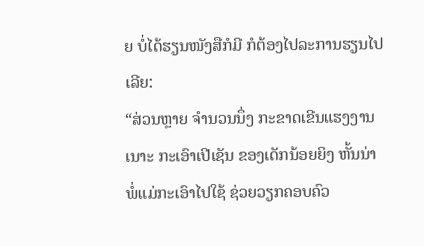ຍ ບໍ່ໄດ້ຮຽນໜັງສືກໍມີ ກໍຕ້ອງໄປລະການຮຽນໄປເລີຍ:
“ສ່ວນຫຼາຍ ຈໍານວນນຶ່ງ ກະຂາດເຂີນແຮງງານເນາະ ກະເອົາເປີເຊັນ ຂອງເດັກນ້ອຍຍິງ ຫັ້ນນ່າ ພໍ່ແມ່ກະເອົາໄປໃຊ້ ຊ່ວຍວຽກຄອບຄົວ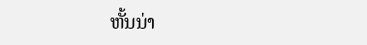ຫັ້ນນ່າ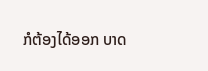ກໍຕ້ອງໄດ້ອອກ ບາດ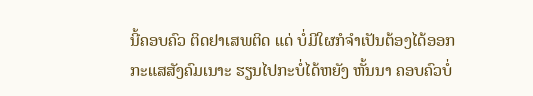ນີ້ຄອບຄົວ ຕິດຢາເສພຕິດ ແດ່ ບໍ່ມີໃຜກໍຈໍາເປັນຕ້ອງໄດ້ອອກ ກະແສສັງຄົມເນາະ ຮຽນໄປກະບໍ່ໄດ້ຫຍັງ ຫັ້ນນາ ຄອບຄົວບໍ່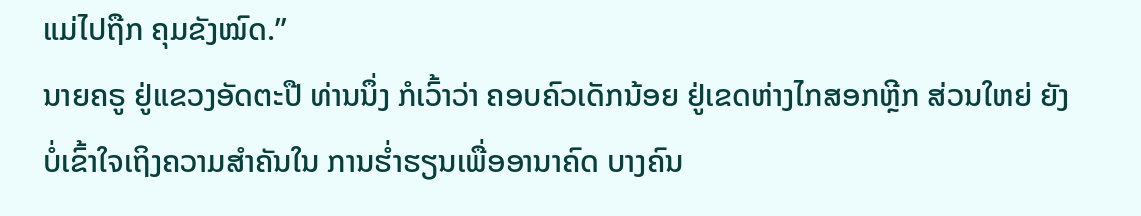ແມ່ໄປຖືກ ຄຸມຂັງໝົດ.”
ນາຍຄຣູ ຢູ່ແຂວງອັດຕະປື ທ່ານນຶ່ງ ກໍເວົ້າວ່າ ຄອບຄົວເດັກນ້ອຍ ຢູ່ເຂດຫ່າງໄກສອກຫຼີກ ສ່ວນໃຫຍ່ ຍັງບໍ່ເຂົ້າໃຈເຖິງຄວາມສໍາຄັນໃນ ການຮໍ່າຮຽນເພື່ອອານາຄົດ ບາງຄົນ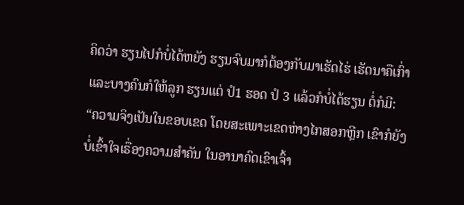ຄິດວ່າ ຮຽນໄປກໍບໍ່ໄດ້ຫຍັງ ຮຽນຈົບມາກໍຕ້ອງກັບມາເຮັດໄຮ່ ເຮັດນາຄືເກົ່າ ແລະບາງຄົນກໍໃຫ້ລູກ ຮຽນແຕ່ ປໍ1 ຮອດ ປໍ 3 ແລ້ວກໍບໍ່ໄດ້ຮຽນ ຕໍ່ກໍມີ:
“ຄວາມຈິງເປັນໃນຂອບເຂດ ໂດຍສະເພາະເຂດຫ່າງໄກສອກຫຼີກ ເຂົາກໍຍັງບໍ່ເຂົ້າໃຈເຣື່ອງຄວາມສໍາຄັນ ໃນອານາຄົດເຂົາເຈົ້າ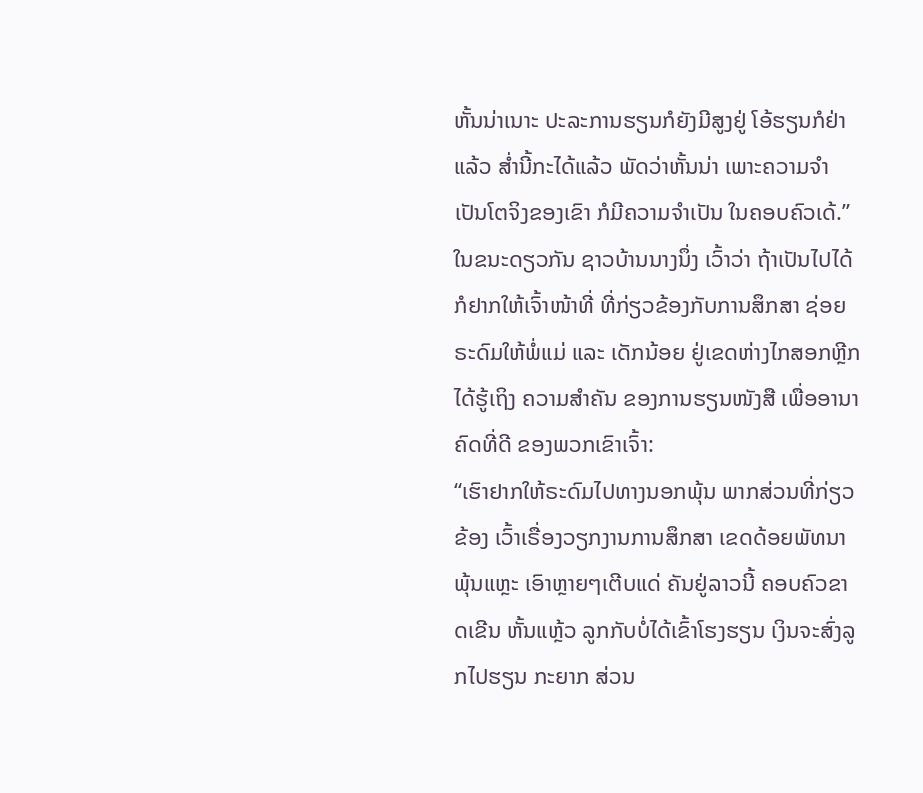ຫັ້ນນ່າເນາະ ປະລະການຮຽນກໍຍັງມີສູງຢູ່ ໂອ້ຮຽນກໍຢ່າ ແລ້ວ ສໍ່ານີ້ກະໄດ້ແລ້ວ ພັດວ່າຫັ້ນນ່າ ເພາະຄວາມຈໍາເປັນໂຕຈິງຂອງເຂົາ ກໍມີຄວາມຈໍາເປັນ ໃນຄອບຄົວເດ້.”
ໃນຂນະດຽວກັນ ຊາວບ້ານນາງນຶ່ງ ເວົ້າວ່າ ຖ້າເປັນໄປໄດ້ ກໍຢາກໃຫ້ເຈົ້າໜ້າທີ່ ທີ່ກ່ຽວຂ້ອງກັບການສຶກສາ ຊ່ອຍຣະດົມໃຫ້ພໍ່ແມ່ ແລະ ເດັກນ້ອຍ ຢູ່ເຂດຫ່າງໄກສອກຫຼີກ ໄດ້ຮູ້ເຖິງ ຄວາມສໍາຄັນ ຂອງການຮຽນໜັງສື ເພື່ອອານາຄົດທີ່ດີ ຂອງພວກເຂົາເຈົ້າ:
“ເຮົາຢາກໃຫ້ຣະດົມໄປທາງນອກພຸ້ນ ພາກສ່ວນທີ່ກ່ຽວຂ້ອງ ເວົ້າເຣື່ອງວຽກງານການສຶກສາ ເຂດດ້ອຍພັທນາພຸ້ນແຫຼະ ເອົາຫຼາຍໆເຕີບແດ່ ຄັນຢູ່ລາວນີ້ ຄອບຄົວຂາດເຂີນ ຫັ້ນແຫຼ້ວ ລູກກັບບໍ່ໄດ້ເຂົ້າໂຮງຮຽນ ເງິນຈະສົ່ງລູກໄປຮຽນ ກະຍາກ ສ່ວນ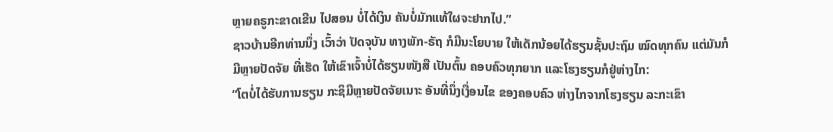ຫຼາຍຄຣູກະຂາດເຂີນ ໄປສອນ ບໍ່ໄດ້ເງິນ ຄັນບໍ່ມັກແທ້ໃຜຈະຢາກໄປ.”
ຊາວບ້ານອີກທ່ານນຶ່ງ ເວົ້າວ່າ ປັດຈຸບັນ ທາງພັກ-ຣັຖ ກໍມີນະໂຍບາຍ ໃຫ້ເດັກນ້ອຍໄດ້ຮຽນຊັ້ນປະຖົມ ໝົດທຸກຄົນ ແຕ່ມັນກໍມີຫຼາຍປັດຈັຍ ທີ່ເຮັດ ໃຫ້ເຂົາເຈົ້າບໍ່ໄດ້ຮຽນໜັງສື ເປັນຕົ້ນ ຄອບຄົວທຸກຍາກ ແລະໂຮງຮຽນກໍຢູ່ຫ່າງໄກ:
“ໂຕບໍ່ໄດ້ຮັບການຮຽນ ກະຊິມີຫຼາຍປັດຈັຍເນາະ ອັນທີ່ນຶ່ງເງື່ອນໄຂ ຂອງຄອບຄົວ ຫ່າງໄກຈາກໂຮງຮຽນ ລະກະເຂົາ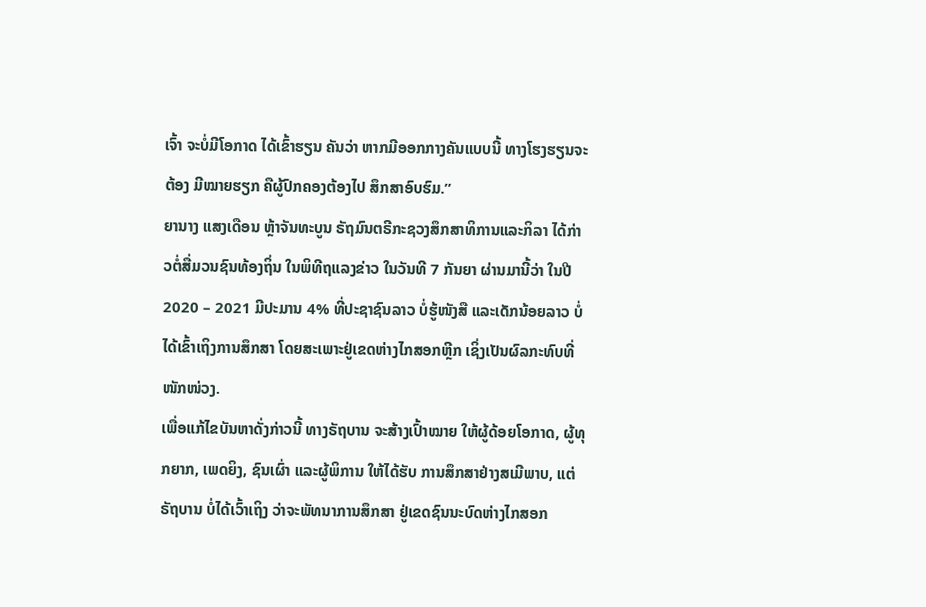ເຈົ້າ ຈະບໍ່ມີໂອກາດ ໄດ້ເຂົ້າຮຽນ ຄັນວ່າ ຫາກມີອອກກາງຄັນແບບນີ້ ທາງໂຮງຮຽນຈະຕ້ອງ ມີໝາຍຮຽກ ຄືຜູ້ປົກຄອງຕ້ອງໄປ ສຶກສາອົບຮົມ.”
ຍານາງ ແສງເດືອນ ຫຼ້າຈັນທະບູນ ຣັຖມົນຕຣີກະຊວງສຶກສາທິການແລະກິລາ ໄດ້ກ່າວຕໍ່ສື່ມວນຊົນທ້ອງຖິ່ນ ໃນພິທີຖແລງຂ່າວ ໃນວັນທີ 7 ກັນຍາ ຜ່ານມານີ້ວ່າ ໃນປີ 2020 – 2021 ມີປະມານ 4% ທີ່ປະຊາຊົນລາວ ບໍ່ຮູ້ໜັງສື ແລະເດັກນ້ອຍລາວ ບໍ່ໄດ້ເຂົ້າເຖິງການສຶກສາ ໂດຍສະເພາະຢູ່ເຂດຫ່າງໄກສອກຫຼີກ ເຊິ່ງເປັນຜົລກະທົບທີ່ໜັກໜ່ວງ.
ເພື່ອແກ້ໄຂບັນຫາດັ່ງກ່າວນີ້ ທາງຣັຖບານ ຈະສ້າງເປົ້າໝາຍ ໃຫ້ຜູ້ດ້ອຍໂອກາດ, ຜູ້ທຸກຍາກ, ເພດຍິງ, ຊົນເຜົ່າ ແລະຜູ້ພິການ ໃຫ້ໄດ້ຮັບ ການສຶກສາຢ່າງສເມີພາບ, ແຕ່ຣັຖບານ ບໍ່ໄດ້ເວົ້າເຖິງ ວ່າຈະພັທນາການສຶກສາ ຢູ່ເຂດຊົນນະບົດຫ່າງໄກສອກ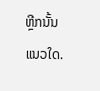ຫຼີກນັ້ນແນວໃດ.